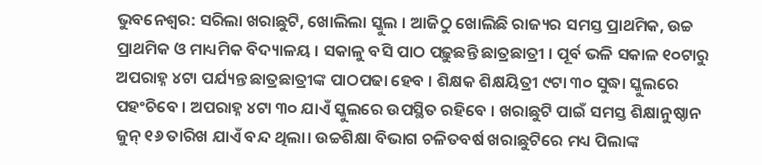ଭୁବନେଶ୍ୱର: ସରିଲା ଖରାଛୁଟି, ଖୋଲିଲା ସ୍କୁଲ । ଆଜିଠୁ ଖୋଲିଛି ରାଜ୍ୟର ସମସ୍ତ ପ୍ରାଥମିକ, ଉଚ୍ଚ ପ୍ରାଥମିକ ଓ ମାଧ୍ୟମିକ ବିଦ୍ୟାଳୟ । ସକାଳୁ ବସି ପାଠ ପଢ଼ୁଛନ୍ତି ଛାତ୍ରଛାତ୍ରୀ । ପୂର୍ବ ଭଳି ସକାଳ ୧୦ଟାରୁ ଅପରାହ୍ନ ୪ଟା ପର୍ଯ୍ୟନ୍ତ ଛାତ୍ରଛାତ୍ରୀଙ୍କ ପାଠପଢା ହେବ । ଶିକ୍ଷକ ଶିକ୍ଷୟିତ୍ରୀ ୯ଟା ୩୦ ସୁଦ୍ଧା ସ୍କୁଲରେ ପହଂଚିବେ । ଅପରାହ୍ନ ୪ଟା ୩୦ ଯାଏଁ ସ୍କୁଲରେ ଉପସ୍ଥିତ ରହିବେ । ଖରାଛୁଟି ପାଇଁ ସମସ୍ତ ଶିକ୍ଷାନୁଷ୍ଠାନ ଜୁନ୍ ୧୬ ତାରିଖ ଯାଏଁ ବନ୍ଦ ଥିଲା। ଉଚ୍ଚଶିକ୍ଷା ବିଭାଗ ଚଳିତବର୍ଷ ଖରାଛୁଟିରେ ମଧ୍ୟ ପିଲାଙ୍କ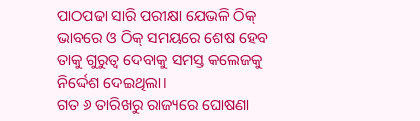ପାଠପଢା ସାରି ପରୀକ୍ଷା ଯେଭଳି ଠିକ୍ ଭାବରେ ଓ ଠିକ୍ ସମୟରେ ଶେଷ ହେବ ତାକୁ ଗୁରୁତ୍ବ ଦେବାକୁ ସମସ୍ତ କଲେଜକୁ ନିର୍ଦ୍ଦେଶ ଦେଇଥିଲା।
ଗତ ୬ ତାରିଖରୁ ରାଜ୍ୟରେ ଘୋଷଣା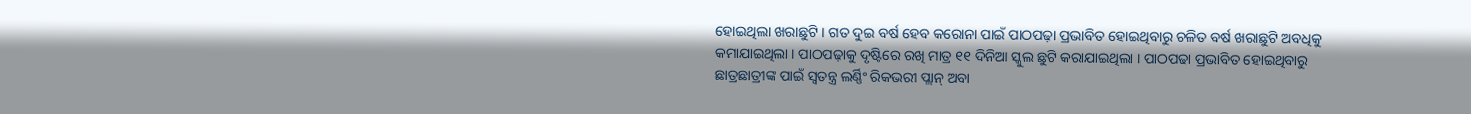ହୋଇଥିଲା ଖରାଛୁଟି । ଗତ ଦୁଇ ବର୍ଷ ହେବ କରୋନା ପାଇଁ ପାଠପଢ଼ା ପ୍ରଭାବିତ ହୋଇଥିବାରୁ ଚଳିତ ବର୍ଷ ଖରାଛୁଟି ଅବଧିକୁ କମାଯାଇଥିଲା । ପାଠପଢ଼ାକୁ ଦୃଷ୍ଟିରେ ରଖି ମାତ୍ର ୧୧ ଦିନିଆ ସ୍କୁଲ ଛୁଟି କରାଯାଇଥିଲା । ପାଠପଢା ପ୍ରଭାବିତ ହୋଇଥିବାରୁ ଛାତ୍ରଛାତ୍ରୀଙ୍କ ପାଇଁ ସ୍ୱତନ୍ତ୍ର ଲର୍ଣ୍ଣିଂ ରିକଭରୀ ପ୍ଲାନ୍ ଅବା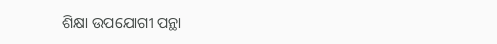ଶିକ୍ଷା ଉପଯୋଗୀ ପନ୍ଥା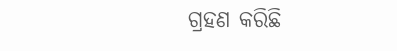ଗ୍ରହଣ କରିଛି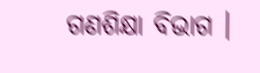ଗଣଶିକ୍ଷା ବିଭାଗ ।